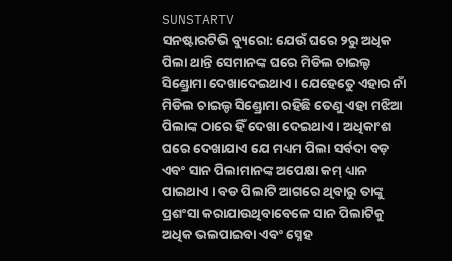SUNSTARTV
ସନଷ୍ଟାରଟିଭି ବ୍ୟୁରୋ: ଯେଉଁ ଘରେ ୨ରୁ ଅଧିକ ପିଲା ଥାନ୍ତି ସେମାନଙ୍କ ଘରେ ମିଡିଲ ଚାଇଲ୍ଡ ସିଣ୍ଡ୍ରୋମା ଦେଖାଦେଇଥାଏ । ଯେହେତେୁ ଏହାର ନାଁ ମିଡିଲ ଚାଇଲ୍ଡ ସିଣ୍ଡ୍ରୋମା ରହିଛି ତେଣୁ ଏହା ମଝିଆ ପିଲାଙ୍କ ଠାରେ ହିଁ ଦେଖା ଦେଇଥାଏ । ଅଧିକାଂଶ ଘରେ ଦେଖାଯାଏ ଯେ ମଧ୍ୟମ ପିଲା ସର୍ବଦା ବଡ଼ ଏବଂ ସାନ ପିଲାମାନଙ୍କ ଅପେକ୍ଷା କମ୍ ଧ୍ୟାନ ପାଇଥାଏ । ବଡ ପିଲାଟି ଆଗରେ ଥିବାରୁ ତାଙ୍କୁ ପ୍ରଶଂସା କରାଯାଉଥିବାବେଳେ ସାନ ପିଲାଟିକୁ ଅଧିକ ଭଲପାଇବା ଏବଂ ସ୍ନେହ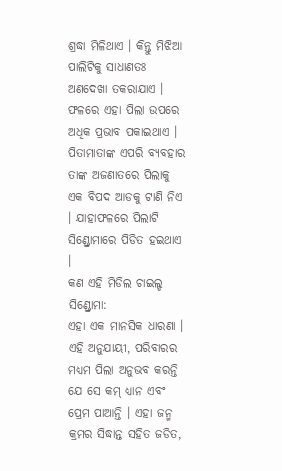ଶ୍ରଦ୍ଧା ମିଳିଥାଏ । କିନ୍ତୁ ମିଝିଆ ପାଲିଟିକୁ ସାଧାଣତଃ ଅଣଦେଖା ତକରାଯାଏ । ଫଳରେ ଏହା ପିଲା ଉପରେ ଅଧିକ ପ୍ରଭାବ ପକାଇଥାଏ । ପିତାମାତାଙ୍କ ଏପରି ବ୍ୟବହାର ତାଙ୍କ ଅଜଣାତରେ ପିଲାକୁ ଏକ ବିପଦ ଆଡକୁ ଟାଣି ନିଏ । ଯାହାଫଳରେ ପିଲାଟି ସିଣ୍ଡ୍ରୋମାରେ ପିଡିତ ହଇଥାଏ ।
କଣ ଏହି ମିଡିଲ ଚାଇଲ୍ଡ ସିଣ୍ଡ୍ରୋମା:
ଏହା ଏକ ମାନସିକ ଧାରଣା । ଏହି ଅନୁଯାୟୀ, ପରିବାରର ମଧ୍ୟମ ପିଲା ଅନୁଭବ କରନ୍ତି ଯେ ସେ କମ୍ ଧ୍ୟାନ ଏବଂ ପ୍ରେମ ପାଆନ୍ତି । ଏହା ଜନ୍ମ କ୍ରମର ସିଦ୍ଧାନ୍ତ ସହିତ ଜଡିତ,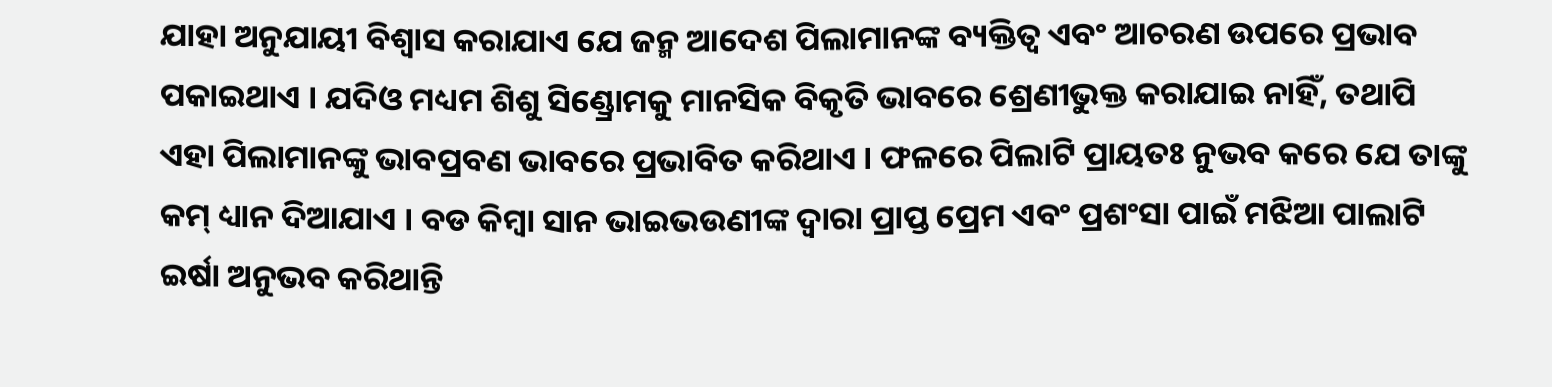ଯାହା ଅନୁଯାୟୀ ବିଶ୍ୱାସ କରାଯାଏ ଯେ ଜନ୍ମ ଆଦେଶ ପିଲାମାନଙ୍କ ବ୍ୟକ୍ତିତ୍ୱ ଏବଂ ଆଚରଣ ଉପରେ ପ୍ରଭାବ ପକାଇଥାଏ । ଯଦିଓ ମଧ୍ୟମ ଶିଶୁ ସିଣ୍ଡ୍ରୋମକୁ ମାନସିକ ବିକୃତି ଭାବରେ ଶ୍ରେଣୀଭୁକ୍ତ କରାଯାଇ ନାହିଁ, ତଥାପି ଏହା ପିଲାମାନଙ୍କୁ ଭାବପ୍ରବଣ ଭାବରେ ପ୍ରଭାବିତ କରିଥାଏ । ଫଳରେ ପିଲାଟି ପ୍ରାୟତଃ ନୁଭବ କରେ ଯେ ତାଙ୍କୁ କମ୍ ଧ୍ୟାନ ଦିଆଯାଏ । ବଡ କିମ୍ବା ସାନ ଭାଇଭଉଣୀଙ୍କ ଦ୍ୱାରା ପ୍ରାପ୍ତ ପ୍ରେମ ଏବଂ ପ୍ରଶଂସା ପାଇଁ ମଝିଆ ପାଲାଟି ଇର୍ଷା ଅନୁଭବ କରିଥାନ୍ତି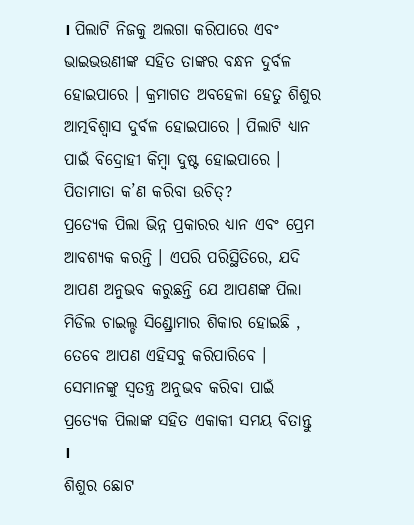। ପିଲାଟି ନିଜକୁ ଅଲଗା କରିପାରେ ଏବଂ ଭାଇଭଉଣୀଙ୍କ ସହିତ ତାଙ୍କର ବନ୍ଧନ ଦୁର୍ବଳ ହୋଇପାରେ । କ୍ରମାଗତ ଅବହେଳା ହେତୁ ଶିଶୁର ଆତ୍ମବିଶ୍ୱାସ ଦୁର୍ବଳ ହୋଇପାରେ । ପିଲାଟି ଧ୍ୟାନ ପାଇଁ ବିଦ୍ରୋହୀ କିମ୍ବା ଦୁଷ୍ଟ ହୋଇପାରେ ।
ପିତାମାତା କ’ଣ କରିବା ଉଚିତ୍?
ପ୍ରତ୍ୟେକ ପିଲା ଭିନ୍ନ ପ୍ରକାରର ଧ୍ୟାନ ଏବଂ ପ୍ରେମ ଆବଶ୍ୟକ କରନ୍ତି । ଏପରି ପରିସ୍ଥିତିରେ, ଯଦି ଆପଣ ଅନୁଭବ କରୁଛନ୍ତି ଯେ ଆପଣଙ୍କ ପିଲା ମିଡିଲ ଚାଇଲ୍ଡ ସିଣ୍ଡ୍ରୋମାର ଶିକାର ହୋଇଛି , ତେବେ ଆପଣ ଏହିସବୁ କରିପାରିବେ ।
ସେମାନଙ୍କୁ ସ୍ୱତନ୍ତ୍ର ଅନୁଭବ କରିବା ପାଇଁ ପ୍ରତ୍ୟେକ ପିଲାଙ୍କ ସହିତ ଏକାକୀ ସମୟ ବିତାନ୍ତୁ ।
ଶିଶୁର ଛୋଟ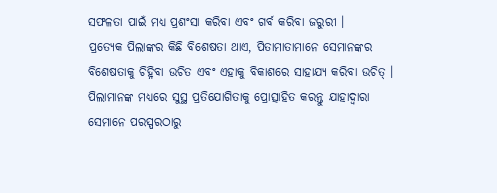ସଫଳତା ପାଇଁ ମଧ୍ୟ ପ୍ରଶଂସା କରିବା ଏବଂ ଗର୍ବ କରିବା ଜରୁରୀ ।
ପ୍ରତ୍ୟେକ ପିଲାଙ୍କର କିଛି ବିଶେଷତା ଥାଏ, ପିତାମାତାମାନେ ସେମାନଙ୍କର ବିଶେଷତାକୁ ଚିହ୍ନିବା ଉଚିତ ଏବଂ ଏହାକୁ ବିକାଶରେ ସାହାଯ୍ୟ କରିବା ଉଚିତ୍ ।
ପିଲାମାନଙ୍କ ମଧ୍ୟରେ ସୁସ୍ଥ ପ୍ରତିଯୋଗିତାକୁ ପ୍ରୋତ୍ସାହିତ କରନ୍ତୁ ଯାହାଦ୍ୱାରା ସେମାନେ ପରସ୍ପରଠାରୁ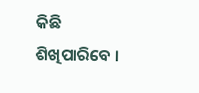କିଛି ଶିଖିପାରିବେ ।